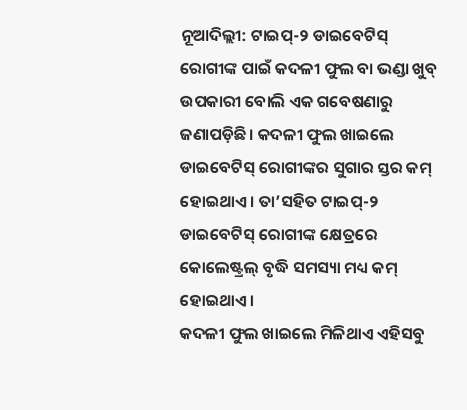ନୂଆଦିଲ୍ଲୀ: ଟାଇପ୍-୨ ଡାଇବେଟିସ୍ ରୋଗୀଙ୍କ ପାଇଁ କଦଳୀ ଫୁଲ ବା ଭଣ୍ଡା ଖୁବ୍ ଉପକାରୀ ବୋଲି ଏକ ଗବେଷଣାରୁ ଜଣାପଡ଼ିଛି। କଦଳୀ ଫୁଲ ଖାଇଲେ ଡାଇବେଟିସ୍ ରୋଗୀଙ୍କର ସୁଗାର ସ୍ତର କମ୍ ହୋଇଥାଏ। ତା’ସହିତ ଟାଇପ୍-୨ ଡାଇବେଟିସ୍ ରୋଗୀଙ୍କ କ୍ଷେତ୍ରରେ କୋଲେଷ୍ଟ୍ରଲ୍ ବୃଦ୍ଧି ସମସ୍ୟା ମଧ୍ୟ କମ୍ ହୋଇଥାଏ।
କଦଳୀ ଫୁଲ ଖାଇଲେ ମିଳିଥାଏ ଏହିସବୁ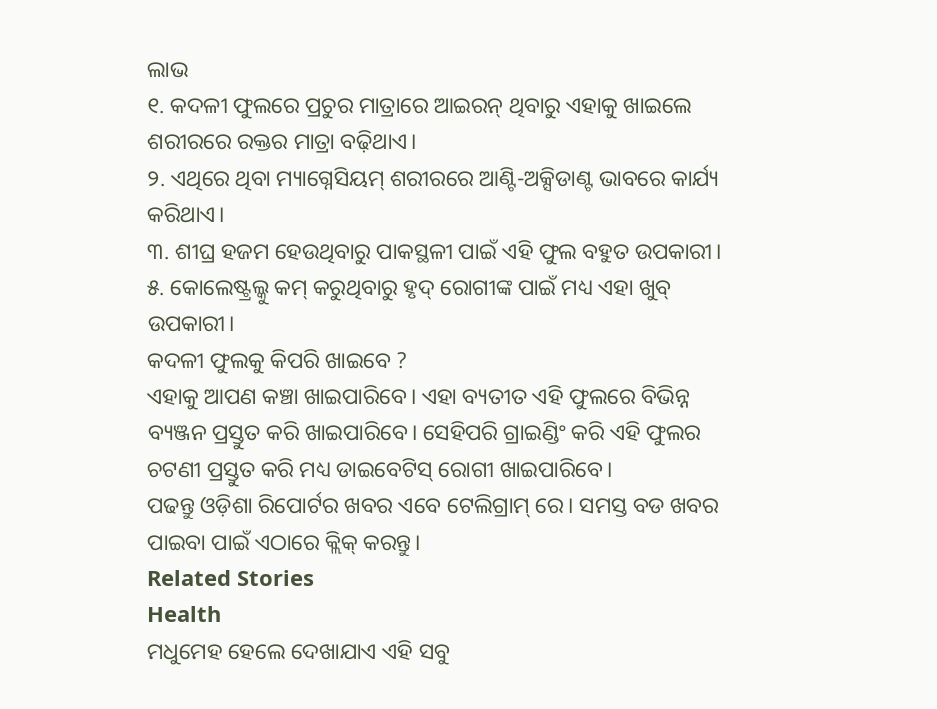ଲାଭ
୧. କଦଳୀ ଫୁଲରେ ପ୍ରଚୁର ମାତ୍ରାରେ ଆଇରନ୍ ଥିବାରୁ ଏହାକୁ ଖାଇଲେ ଶରୀରରେ ରକ୍ତର ମାତ୍ରା ବଢ଼ିଥାଏ।
୨. ଏଥିରେ ଥିବା ମ୍ୟାଗ୍ନେସିୟମ୍ ଶରୀରରେ ଆଣ୍ଟି-ଅକ୍ସିଡାଣ୍ଟ ଭାବରେ କାର୍ଯ୍ୟ କରିଥାଏ।
୩. ଶୀଘ୍ର ହଜମ ହେଉଥିବାରୁ ପାକସ୍ଥଳୀ ପାଇଁ ଏହି ଫୁଲ ବହୁତ ଉପକାରୀ।
୫. କୋଲେଷ୍ଟ୍ରଲ୍କୁ କମ୍ କରୁଥିବାରୁ ହୃଦ୍ ରୋଗୀଙ୍କ ପାଇଁ ମଧ୍ୟ ଏହା ଖୁବ୍ ଉପକାରୀ।
କଦଳୀ ଫୁଲକୁ କିପରି ଖାଇବେ ?
ଏହାକୁ ଆପଣ କଞ୍ଚା ଖାଇପାରିବେ। ଏହା ବ୍ୟତୀତ ଏହି ଫୁଲରେ ବିଭିନ୍ନ ବ୍ୟଞ୍ଜନ ପ୍ରସ୍ତୁତ କରି ଖାଇପାରିବେ। ସେହିପରି ଗ୍ରାଇଣ୍ଡିଂ କରି ଏହି ଫୁଲର ଚଟଣୀ ପ୍ରସ୍ତୁତ କରି ମଧ୍ୟ ଡାଇବେଟିସ୍ ରୋଗୀ ଖାଇପାରିବେ।
ପଢନ୍ତୁ ଓଡ଼ିଶା ରିପୋର୍ଟର ଖବର ଏବେ ଟେଲିଗ୍ରାମ୍ ରେ। ସମସ୍ତ ବଡ ଖବର ପାଇବା ପାଇଁ ଏଠାରେ କ୍ଲିକ୍ କରନ୍ତୁ।
Related Stories
Health
ମଧୁମେହ ହେଲେ ଦେଖାଯାଏ ଏହି ସବୁ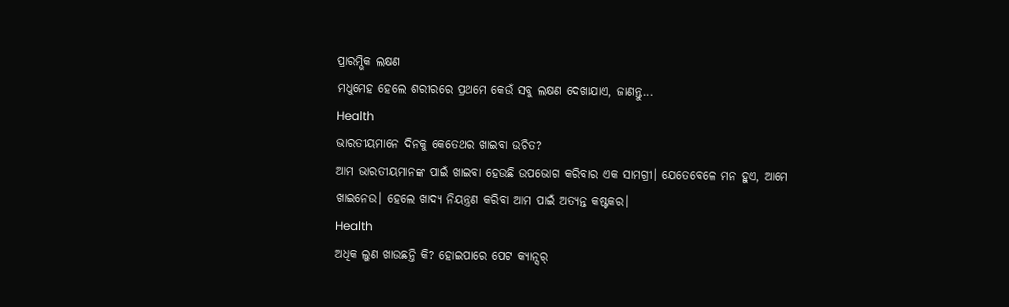ପ୍ରାରମ୍ଭିକ ଲକ୍ଷଣ
ମଧୁମେହ ହେଲେ ଶରୀରରେ ପ୍ରଥମେ କେଉଁ ସବୁ ଲକ୍ଷଣ ଦେଖାଯାଏ, ଜାଣନ୍ତୁ...
Health
ଭାରତୀୟମାନେ ଦିନକୁ କେତେଥର ଖାଇବା ଉଚିତ?
ଆମ ଭାରତୀୟମାନଙ୍କ ପାଇଁ ଖାଇବା ହେଉଛି ଉପଭୋଗ କରିବାର ଏକ ସାମଗ୍ରୀ। ଯେତେବେଳେ ମନ ହୁଏ, ଆମେ ଖାଇନେଉ। ହେଲେ ଖାଦ୍ୟ ନିୟନ୍ତ୍ରଣ କରିବା ଆମ ପାଇଁ ଅତ୍ୟନ୍ତ କଷ୍ଟକର।
Health
ଅଧିକ ଲୁଣ ଖାଉଛନ୍ତି କି? ହୋଇପାରେ ପେଟ କ୍ୟାନ୍ସର୍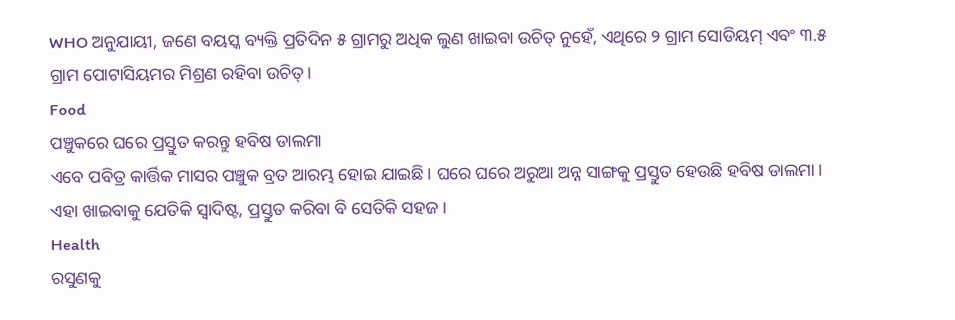WHO ଅନୁଯାୟୀ, ଜଣେ ବୟସ୍କ ବ୍ୟକ୍ତି ପ୍ରତିଦିନ ୫ ଗ୍ରାମରୁ ଅଧିକ ଲୁଣ ଖାଇବା ଉଚିତ୍ ନୁହେଁ, ଏଥିରେ ୨ ଗ୍ରାମ ସୋଡିୟମ୍ ଏବଂ ୩.୫ ଗ୍ରାମ ପୋଟାସିୟମର ମିଶ୍ରଣ ରହିବା ଉଚିତ୍।
Food
ପଞ୍ଚୁକରେ ଘରେ ପ୍ରସ୍ତୁତ କରନ୍ତୁ ହବିଷ ଡାଲମା
ଏବେ ପବିତ୍ର କାର୍ତ୍ତିକ ମାସର ପଞ୍ଚୁକ ବ୍ରତ ଆରମ୍ଭ ହୋଇ ଯାଇଛି। ଘରେ ଘରେ ଅରୁଆ ଅନ୍ନ ସାଙ୍ଗକୁ ପ୍ରସ୍ତୁତ ହେଉଛି ହବିଷ ଡାଲମା। ଏହା ଖାଇବାକୁ ଯେତିକି ସ୍ୱାଦିଷ୍ଟ, ପ୍ରସ୍ତୁତ କରିବା ବି ସେତିକି ସହଜ ।
Health
ରସୁଣକୁ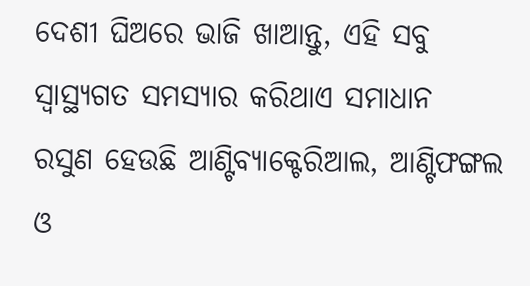ଦେଶୀ ଘିଅରେ ଭାଜି ଖାଆନ୍ତୁ, ଏହି ସବୁ ସ୍ୱାସ୍ଥ୍ୟଗତ ସମସ୍ୟାର କରିଥାଏ ସମାଧାନ
ରସୁଣ ହେଉଛି ଆଣ୍ଟିବ୍ୟାକ୍ଟେରିଆଲ, ଆଣ୍ଟିଫଙ୍ଗଲ ଓ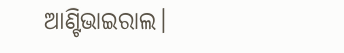ଆଣ୍ଟିଭାଇରାଲ।